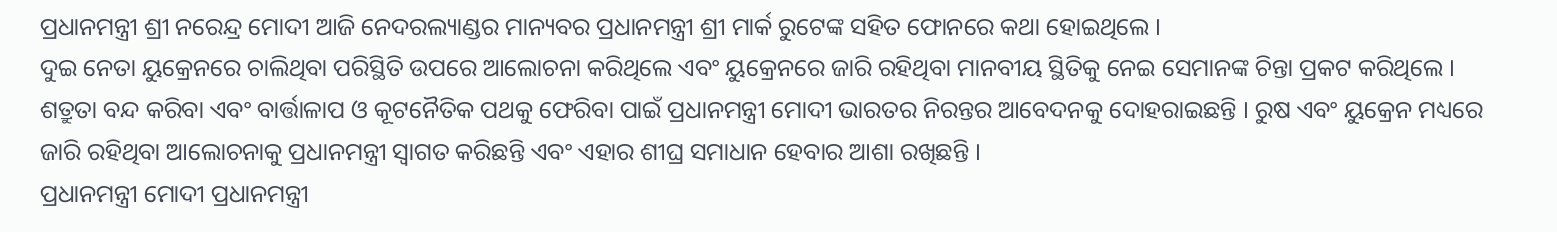ପ୍ରଧାନମନ୍ତ୍ରୀ ଶ୍ରୀ ନରେନ୍ଦ୍ର ମୋଦୀ ଆଜି ନେଦରଲ୍ୟାଣ୍ଡର ମାନ୍ୟବର ପ୍ରଧାନମନ୍ତ୍ରୀ ଶ୍ରୀ ମାର୍କ ରୁଟେଙ୍କ ସହିତ ଫୋନରେ କଥା ହୋଇଥିଲେ ।
ଦୁଇ ନେତା ୟୁକ୍ରେନରେ ଚାଲିଥିବା ପରିସ୍ଥିତି ଉପରେ ଆଲୋଚନା କରିଥିଲେ ଏବଂ ୟୁକ୍ରେନରେ ଜାରି ରହିଥିବା ମାନବୀୟ ସ୍ଥିତିକୁ ନେଇ ସେମାନଙ୍କ ଚିନ୍ତା ପ୍ରକଟ କରିଥିଲେ । ଶତ୍ରୁତା ବନ୍ଦ କରିବା ଏବଂ ବାର୍ତ୍ତାଳାପ ଓ କୂଟନୈତିକ ପଥକୁ ଫେରିବା ପାଇଁ ପ୍ରଧାନମନ୍ତ୍ରୀ ମୋଦୀ ଭାରତର ନିରନ୍ତର ଆବେଦନକୁ ଦୋହରାଇଛନ୍ତି । ରୁଷ ଏବଂ ୟୁକ୍ରେନ ମଧ୍ୟରେ ଜାରି ରହିଥିବା ଆଲୋଚନାକୁ ପ୍ରଧାନମନ୍ତ୍ରୀ ସ୍ୱାଗତ କରିଛନ୍ତି ଏବଂ ଏହାର ଶୀଘ୍ର ସମାଧାନ ହେବାର ଆଶା ରଖିଛନ୍ତି ।
ପ୍ରଧାନମନ୍ତ୍ରୀ ମୋଦୀ ପ୍ରଧାନମନ୍ତ୍ରୀ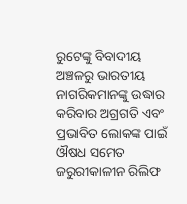ରୁଟେଙ୍କୁ ବିବାଦୀୟ ଅଞ୍ଚଳରୁ ଭାରତୀୟ ନାଗରିକମାନଙ୍କୁ ଉଦ୍ଧାର କରିବାର ଅଗ୍ରଗତି ଏବଂ ପ୍ରଭାବିତ ଲୋକଙ୍କ ପାଇଁ ଔଷଧ ସମେତ ଜରୁରୀକାଳୀନ ରିଲିଫ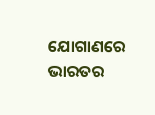ଯୋଗାଣରେ ଭାରତର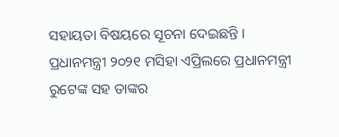ସହାୟତା ବିଷୟରେ ସୂଚନା ଦେଇଛନ୍ତି ।
ପ୍ରଧାନମନ୍ତ୍ରୀ ୨୦୨୧ ମସିହା ଏପ୍ରିଲରେ ପ୍ରଧାନମନ୍ତ୍ରୀ ରୁଟେଙ୍କ ସହ ତାଙ୍କର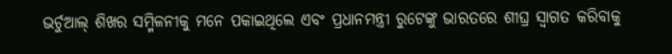ଭର୍ଚୁଆଲ୍ ଶିଖର ସମ୍ମିଳନୀକୁ ମନେ ପକାଇଥିଲେ ଏବଂ ପ୍ରଧାନମନ୍ତ୍ରୀ ରୁଟେଙ୍କୁ ଭାରତରେ ଶୀଘ୍ର ସ୍ୱାଗତ କରିବାକୁ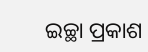ଇଚ୍ଛା ପ୍ରକାଶ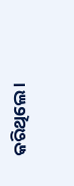କରିଥିଲେ ।